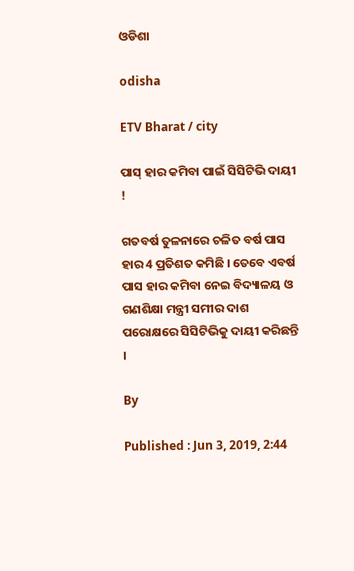ଓଡିଶା

odisha

ETV Bharat / city

ପାସ୍‌ ହାର କମିବା ପାଇଁ ସିସିଟିଭି ଦାୟୀ !

ଗତବର୍ଷ ତୁଳନାରେ ଚଳିତ ବର୍ଷ ପାସ ହାର 4 ପ୍ରତିଶତ କମିଛି । ତେବେ ଏବର୍ଷ ପାସ ହାର କମିବା ନେଇ ବିଦ୍ୟାଳୟ ଓ ଗଣଶିକ୍ଷା ମନ୍ତ୍ରୀ ସମୀର ଦାଶ ପରୋକ୍ଷରେ ସିସିଟିଭିକୁ ଦାୟୀ କରିଛନ୍ତି ।

By

Published : Jun 3, 2019, 2:44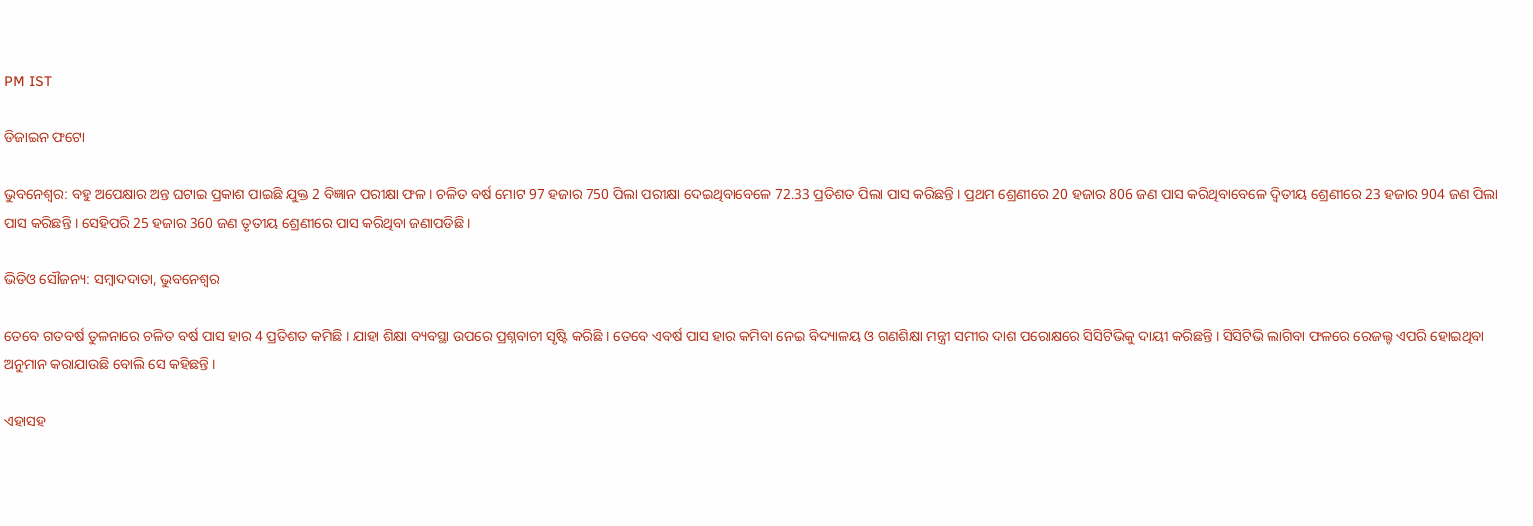PM IST

ଡିଜାଇନ ଫଟୋ

ଭୁବନେଶ୍ବର: ବହୁ ଅପେକ୍ଷାର ଅନ୍ତ ଘଟାଇ ପ୍ରକାଶ ପାଇଛି ଯୁକ୍ତ 2 ବିଜ୍ଞାନ ପରୀକ୍ଷା ଫଳ । ଚଳିତ ବର୍ଷ ମୋଟ 97 ହଜାର 750 ପିଲା ପରୀକ୍ଷା ଦେଇଥିବାବେଳେ 72.33 ପ୍ରତିଶତ ପିଲା ପାସ କରିଛନ୍ତି । ପ୍ରଥମ ଶ୍ରେଣୀରେ 20 ହଜାର 806 ଜଣ ପାସ କରିଥିବାବେଳେ ଦ୍ବିତୀୟ ଶ୍ରେଣୀରେ 23 ହଜାର 904 ଜଣ ପିଲା ପାସ କରିଛନ୍ତି । ସେହିପରି 25 ହଜାର 360 ଜଣ ତୃତୀୟ ଶ୍ରେଣୀରେ ପାସ କରିଥିବା ଜଣାପଡିଛି ।

ଭିଡିଓ ସୌଜନ୍ୟ: ସମ୍ବାଦଦାତା, ଭୁବନେଶ୍ବର

ତେବେ ଗତବର୍ଷ ତୁଳନାରେ ଚଳିତ ବର୍ଷ ପାସ ହାର 4 ପ୍ରତିଶତ କମିଛି । ଯାହା ଶିକ୍ଷା ବ୍ୟବସ୍ଥା ଉପରେ ପ୍ରଶ୍ନବାଚୀ ସୃଷ୍ଟି କରିଛି । ତେବେ ଏବର୍ଷ ପାସ ହାର କମିବା ନେଇ ବିଦ୍ୟାଳୟ ଓ ଗଣଶିକ୍ଷା ମନ୍ତ୍ରୀ ସମୀର ଦାଶ ପରୋକ୍ଷରେ ସିସିଟିଭିକୁ ଦାୟୀ କରିଛନ୍ତି । ସିସିଟିଭି ଲାଗିବା ଫଳରେ ରେଜଲ୍ଟ ଏପରି ହୋଇଥିବା ଅନୁମାନ କରାଯାଉଛି ବୋଲି ସେ କହିଛନ୍ତି ।

ଏହାସହ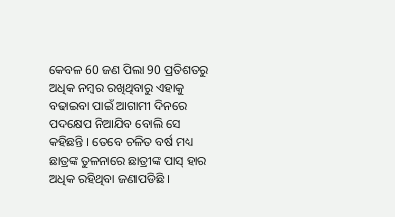କେବଳ 60 ଜଣ ପିଲା 90 ପ୍ରତିଶତରୁ ଅଧିକ ନମ୍ବର ରଖିଥିବାରୁ ଏହାକୁ ବଢାଇବା ପାଇଁ ଆଗାମୀ ଦିନରେ ପଦକ୍ଷେପ ନିଆଯିବ ବୋଲି ସେ କହିଛନ୍ତି । ତେବେ ଚଳିତ ବର୍ଷ ମଧ୍ୟ ଛାତ୍ରଙ୍କ ତୁଳନାରେ ଛାତ୍ରୀଙ୍କ ପାସ୍‌ ହାର ଅଧିକ ରହିଥିବା ଜଣାପଡିଛି ।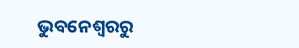ଭୁବନେଶ୍ବରରୁ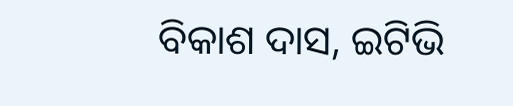ବିକାଶ ଦାସ, ଇଟିଭି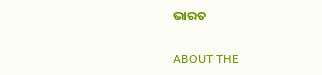ଭାରତ

ABOUT THE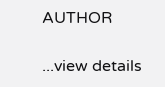AUTHOR

...view details